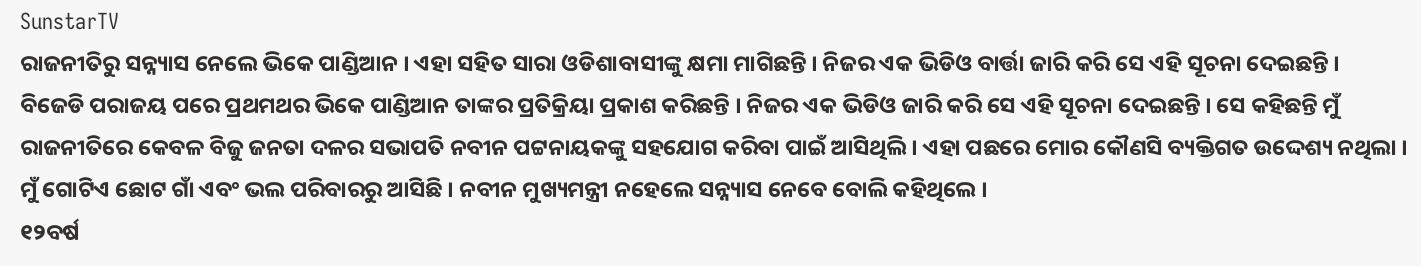SunstarTV
ରାଜନୀତିରୁ ସନ୍ନ୍ୟାସ ନେଲେ ଭିକେ ପାଣ୍ଡିଆନ । ଏହା ସହିତ ସାରା ଓଡିଶାବାସୀଙ୍କୁ କ୍ଷମା ମାଗିଛନ୍ତି । ନିଜର ଏକ ଭିଡିଓ ବାର୍ତ୍ତା ଜାରି କରି ସେ ଏହି ସୂଚନା ଦେଇଛନ୍ତି ।
ବିଜେଡି ପରାଜୟ ପରେ ପ୍ରଥମଥର ଭିକେ ପାଣ୍ଡିଆନ ତାଙ୍କର ପ୍ରତିକ୍ରିୟା ପ୍ରକାଶ କରିଛନ୍ତି । ନିଜର ଏକ ଭିଡିଓ ଜାରି କରି ସେ ଏହି ସୂଚନା ଦେଇଛନ୍ତି । ସେ କହିଛନ୍ତି ମୁଁ ରାଜନୀତିରେ କେବଳ ବିଜୁ ଜନତା ଦଳର ସଭାପତି ନବୀନ ପଟ୍ଟନାୟକଙ୍କୁ ସହଯୋଗ କରିବା ପାଇଁ ଆସିଥିଲି । ଏହା ପଛରେ ମୋର କୌଣସି ବ୍ୟକ୍ତିଗତ ଉଦ୍ଦେଶ୍ୟ ନଥିଲା । ମୁଁ ଗୋଟିଏ ଛୋଟ ଗାଁ ଏବଂ ଭଲ ପରିବାରରୁ ଆସିଛି । ନବୀନ ମୁଖ୍ୟମନ୍ତ୍ରୀ ନହେଲେ ସନ୍ନ୍ୟାସ ନେବେ ବୋଲି କହିଥିଲେ ।
୧୨ବର୍ଷ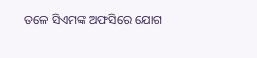ତଳେ ସିଏମଙ୍କ ଅଫସିରେ ଯୋଗ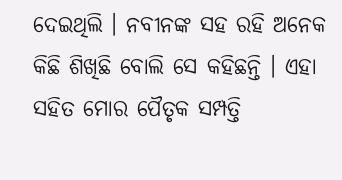ଦେଇଥିଲି । ନବୀନଙ୍କ ସହ ରହି ଅନେକ କିଛି ଶିଖିଛି ବୋଲି ସେ କହିଛନ୍ତି । ଏହା ସହିତ ମୋର ପୈତୃକ ସମ୍ପତ୍ତି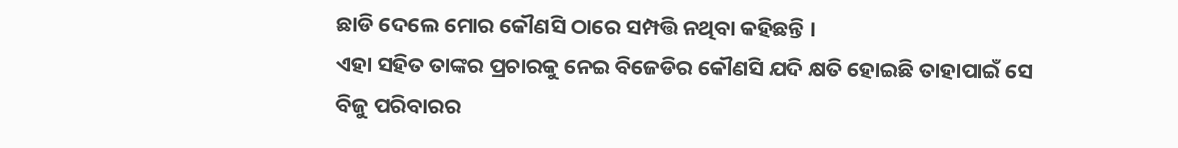ଛାଡି ଦେଲେ ମୋର କୌଣସି ଠାରେ ସମ୍ପତ୍ତି ନଥିବା କହିଛନ୍ତି ।
ଏହା ସହିତ ତାଙ୍କର ପ୍ରଚାରକୁ ନେଇ ବିଜେଡିର କୌଣସି ଯଦି କ୍ଷତି ହୋଇଛି ତାହାପାଇଁ ସେ ବିଜୁ ପରିବାରର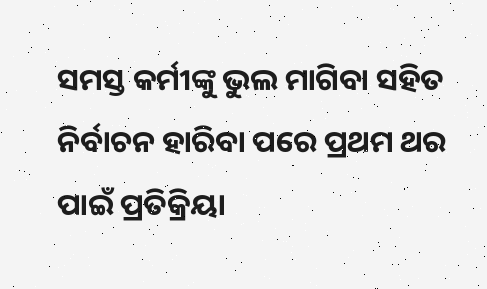ସମସ୍ତ କର୍ମୀଙ୍କୁ ଭୁଲ ମାଗିବା ସହିତ ନିର୍ବାଚନ ହାରିବା ପରେ ପ୍ରଥମ ଥର ପାଇଁ ପ୍ରତିକ୍ରିୟା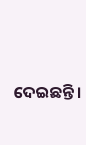ଦେଇଛନ୍ତି ।